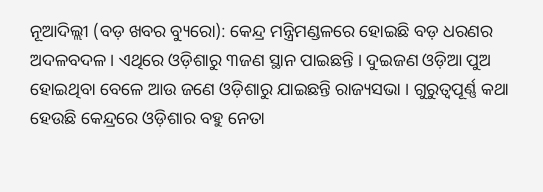ନୂଆଦିଲ୍ଲୀ (ବଡ଼ ଖବର ବ୍ୟୁରୋ): କେନ୍ଦ୍ର ମନ୍ତ୍ରିମଣ୍ଡଳରେ ହୋଇଛି ବଡ଼ ଧରଣର ଅଦଳବଦଳ । ଏଥିରେ ଓଡ଼ିଶାରୁ ୩ଜଣ ସ୍ଥାନ ପାଇଛନ୍ତି । ଦୁଇଜଣ ଓଡ଼ିଆ ପୁଅ ହୋଇଥିବା ବେଳେ ଆଉ ଜଣେ ଓଡ଼ିଶାରୁ ଯାଇଛନ୍ତି ରାଜ୍ୟସଭା । ଗୁରୁତ୍ୱପୂର୍ଣ୍ଣ କଥା ହେଉଛି କେନ୍ଦ୍ରରେ ଓଡ଼ିଶାର ବହୁ ନେତା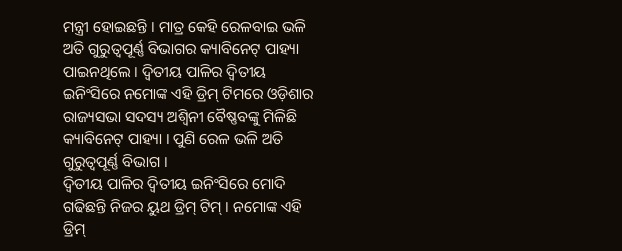ମନ୍ତ୍ରୀ ହୋଇଛନ୍ତି । ମାତ୍ର କେହି ରେଳବାଇ ଭଳି ଅତି ଗୁରୁତ୍ୱପୂର୍ଣ୍ଣ ବିଭାଗର କ୍ୟାବିନେଟ୍ ପାହ୍ୟା ପାଇନଥିଲେ । ଦ୍ୱିତୀୟ ପାଳିର ଦ୍ୱିତୀୟ ଇନିଂସିରେ ନମୋଙ୍କ ଏହି ଡ୍ରିମ୍ ଟିମରେ ଓଡ଼ିଶାର ରାଜ୍ୟସଭା ସଦସ୍ୟ ଅଶ୍ୱିନୀ ବୈଷ୍ଣବଙ୍କୁ ମିଳିଛି କ୍ୟାବିନେଟ୍ ପାହ୍ୟା । ପୁଣି ରେଳ ଭଳି ଅତି ଗୁରୁତ୍ୱପୂର୍ଣ୍ଣ ବିଭାଗ ।
ଦ୍ୱିତୀୟ ପାଳିର ଦ୍ୱିତୀୟ ଇନିଂସିରେ ମୋଦି ଗଢିଛନ୍ତି ନିଜର ୟୁଥ ଡ୍ରିମ୍ ଟିମ୍ । ନମୋଙ୍କ ଏହି ଡ୍ରିମ୍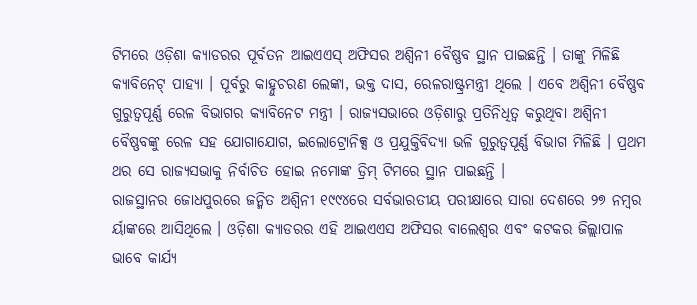ଟିମରେ ଓଡ଼ିଶା କ୍ୟାଡରର ପୂର୍ବତନ ଆଇଏଏସ୍ ଅଫିସର ଅଶ୍ୱିନୀ ବୈଷ୍ଣବ ସ୍ଥାନ ପାଇଛନ୍ତି । ତାଙ୍କୁ ମିଳିଛି କ୍ୟାବିନେଟ୍ ପାହ୍ୟା । ପୂର୍ବରୁ କାହ୍ନୁଚରଣ ଲେଙ୍କା, ଭକ୍ତ ଦାସ, ରେଳରାଷ୍ଟ୍ରମନ୍ତ୍ରୀ ଥିଲେ । ଏବେ ଅଶ୍ୱିନୀ ବୈଷ୍ଣବ ଗୁରୁତ୍ୱପୂର୍ଣ୍ଣ ରେଳ ବିଭାଗର କ୍ୟାବିନେଟ ମନ୍ତ୍ରୀ । ରାଜ୍ୟସଭାରେ ଓଡ଼ିଶାରୁ ପ୍ରତିନିଧିତ୍ୱ କରୁଥିବା ଅଶ୍ୱିନୀ ବୈଷ୍ଣବଙ୍କୁ ରେଳ ସହ ଯୋଗାଯୋଗ, ଇଲୋଟ୍ରୋନିକ୍ସ ଓ ପ୍ରଯୁକ୍ତିବିଦ୍ୟା ଭଳି ଗୁରୁତ୍ୱପୂର୍ଣ୍ଣ ବିଭାଗ ମିଳିଛି । ପ୍ରଥମ ଥର ସେ ରାଜ୍ୟସଭାକୁ ନିର୍ବାଚିତ ହୋଇ ନମୋଙ୍କ ଡ୍ରିମ୍ ଟିମରେ ସ୍ଥାନ ପାଇଛନ୍ତି ।
ରାଜସ୍ଥାନର ଜୋଧପୁରରେ ଜନ୍ମିତ ଅଶ୍ୱିନୀ ୧୯୯୪ରେ ସର୍ବଭାରତୀୟ ପରୀକ୍ଷାରେ ସାରା ଦେଶରେ ୨୭ ନମ୍ବର ର୍ୟାଙ୍କରେ ଆସିଥିଲେ । ଓଡ଼ିଶା କ୍ୟାଡରର ଏହି ଆଇଏଏସ ଅଫିସର ବାଲେଶ୍ୱର ଏବଂ କଟକର ଜିଲ୍ଲାପାଳ ଭାବେ କାର୍ଯ୍ୟ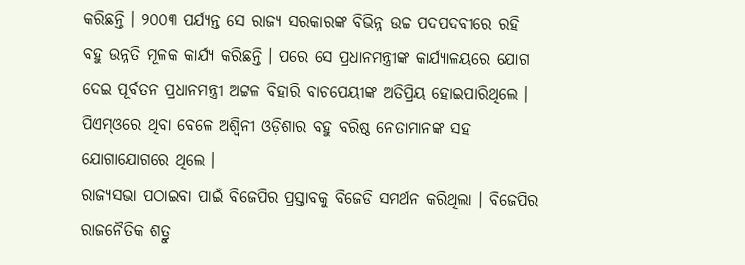କରିଛନ୍ତି । ୨୦୦୩ ପର୍ଯ୍ୟନ୍ତ ସେ ରାଜ୍ୟ ସରକାରଙ୍କ ବିଭିନ୍ନ ଉଚ୍ଚ ପଦପଦବୀରେ ରହି ବହୁ ଉନ୍ନତି ମୂଳକ କାର୍ଯ୍ୟ କରିଛନ୍ତି । ପରେ ସେ ପ୍ରଧାନମନ୍ତ୍ରୀଙ୍କ କାର୍ଯ୍ୟାଳୟରେ ଯୋଗ ଦେଇ ପୂର୍ବତନ ପ୍ରଧାନମନ୍ତ୍ରୀ ଅଟ୍ଟଳ ବିହାରି ବାଚପେୟୀଙ୍କ ଅତିପ୍ରିୟ ହୋଇପାରିଥିଲେ । ପିଏମ୍ଓରେ ଥିବା ବେଳେ ଅଶ୍ୱିନୀ ଓଡ଼ିଶାର ବହୁ ବରିଷ୍ଠ ନେତାମାନଙ୍କ ସହ ଯୋଗାଯୋଗରେ ଥିଲେ ।
ରାଜ୍ୟସଭା ପଠାଇବା ପାଇଁ ବିଜେପିର ପ୍ରସ୍ତାବକୁ ବିଜେଡି ସମର୍ଥନ କରିଥିଲା । ବିଜେପିର ରାଜନୈତିକ ଶତ୍ରୁ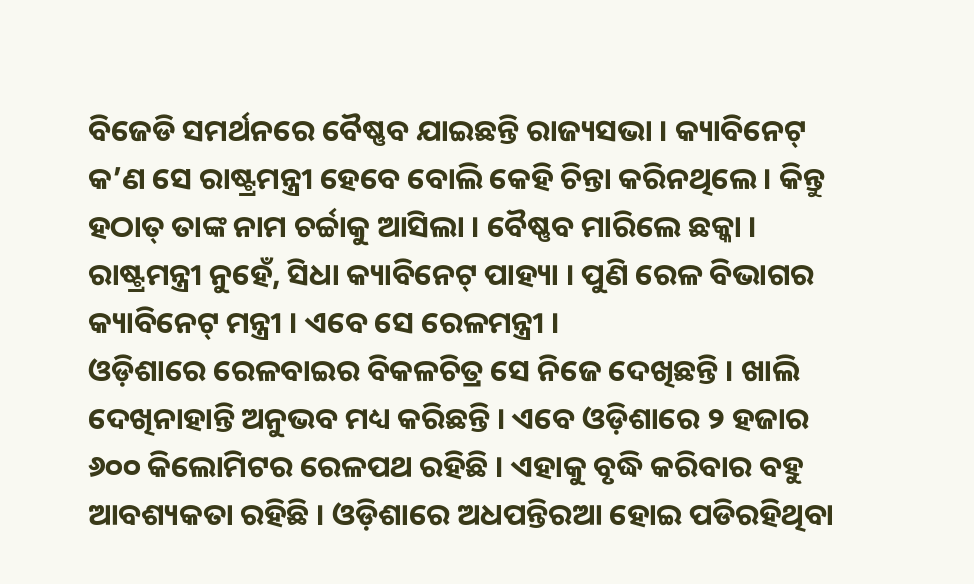ବିଜେଡି ସମର୍ଥନରେ ବୈଷ୍ଣବ ଯାଇଛନ୍ତି ରାଜ୍ୟସଭା । କ୍ୟାବିନେଟ୍ କ’ଣ ସେ ରାଷ୍ଟ୍ରମନ୍ତ୍ରୀ ହେବେ ବୋଲି କେହି ଚିନ୍ତା କରିନଥିଲେ । କିନ୍ତୁ ହଠାତ୍ ତାଙ୍କ ନାମ ଚର୍ଚ୍ଚାକୁ ଆସିଲା । ବୈଷ୍ଣବ ମାରିଲେ ଛକ୍କା । ରାଷ୍ଟ୍ରମନ୍ତ୍ରୀ ନୁହେଁ, ସିଧା କ୍ୟାବିନେଟ୍ ପାହ୍ୟା । ପୁଣି ରେଳ ବିଭାଗର କ୍ୟାବିନେଟ୍ ମନ୍ତ୍ରୀ । ଏବେ ସେ ରେଳମନ୍ତ୍ରୀ ।
ଓଡ଼ିଶାରେ ରେଳବାଇର ବିକଳଚିତ୍ର ସେ ନିଜେ ଦେଖିଛନ୍ତି । ଖାଲି ଦେଖିନାହାନ୍ତି ଅନୁଭବ ମଧ୍ୟ କରିଛନ୍ତି । ଏବେ ଓଡ଼ିଶାରେ ୨ ହଜାର ୬୦୦ କିଲୋମିଟର ରେଳପଥ ରହିଛି । ଏହାକୁ ବୃଦ୍ଧି କରିବାର ବହୁ ଆବଶ୍ୟକତା ରହିଛି । ଓଡ଼ିଶାରେ ଅଧପନ୍ତିରଆ ହୋଇ ପଡିରହିଥିବା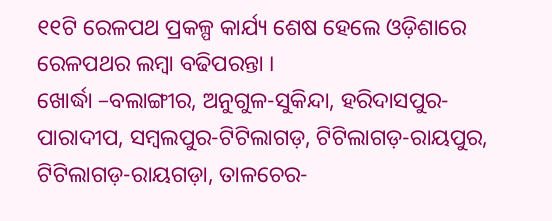୧୧ଟି ରେଳପଥ ପ୍ରକଳ୍ପ କାର୍ଯ୍ୟ ଶେଷ ହେଲେ ଓଡ଼ିଶାରେ ରେଳପଥର ଲମ୍ବା ବଢିପରନ୍ତା ।
ଖୋର୍ଦ୍ଧା –ବଲାଙ୍ଗୀର, ଅନୁଗୁଳ-ସୁକିନ୍ଦା, ହରିଦାସପୁର-ପାରାଦୀପ, ସମ୍ବଲପୁର-ଟିଟିଲାଗଡ଼, ଟିଟିଲାଗଡ଼-ରାୟପୁର, ଟିଟିଲାଗଡ଼-ରାୟଗଡ଼ା, ତାଳଚେର-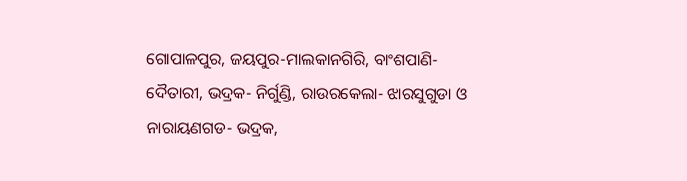ଗୋପାଳପୁର, ଜୟପୁର-ମାଲକାନଗିରି, ବାଂଶପାଣି- ଦୈତାରୀ, ଭଦ୍ରକ- ନିର୍ଗୁଣ୍ଡି, ରାଉରକେଲା- ଝାରସୁଗୁଡା ଓ ନାରାୟଣଗଡ- ଭଦ୍ରକ,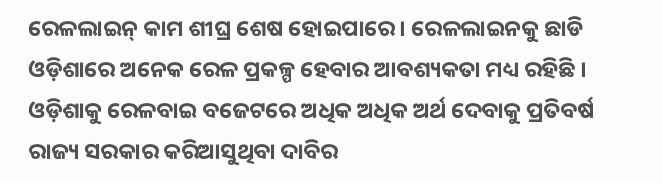ରେଳଲାଇନ୍ କାମ ଶୀଘ୍ର ଶେଷ ହୋଇପାରେ । ରେଳଲାଇନକୁ ଛାଡି ଓଡ଼ିଶାରେ ଅନେକ ରେଳ ପ୍ରକଳ୍ପ ହେବାର ଆବଶ୍ୟକତା ମଧ୍ୟ ରହିଛି । ଓଡ଼ିଶାକୁ ରେଳବାଇ ବଜେଟରେ ଅଧିକ ଅଧିକ ଅର୍ଥ ଦେବାକୁ ପ୍ରତିବର୍ଷ ରାଜ୍ୟ ସରକାର କରିଆସୁଥିବା ଦାବିର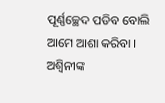ପୂର୍ଣ୍ଣଚ୍ଛେଦ ପଡିବ ବୋଲି ଆମେ ଆଶା କରିବା । ଅଶ୍ୱିନୀଙ୍କ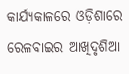କାର୍ଯ୍ୟକାଳରେ ଓଡ଼ିଶାରେ ରେଳବାଇର ଆଖିଦୃଶିଆ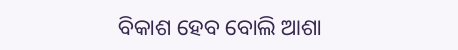ବିକାଶ ହେବ ବୋଲି ଆଶା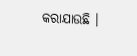କରାଯାଉଛି ।